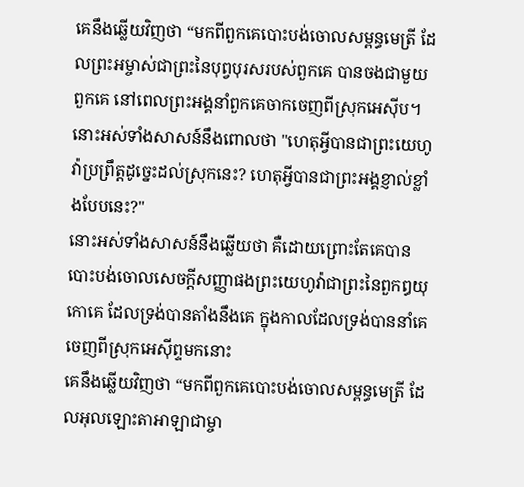គេនឹងឆ្លើយវិញថា “មកពីពួកគេបោះបង់ចោលសម្ពន្ធមេត្រី ដែលព្រះអម្ចាស់ជាព្រះនៃបុព្វបុរសរបស់ពួកគេ បានចងជាមួយពួកគេ នៅពេលព្រះអង្គនាំពួកគេចាកចេញពីស្រុកអេស៊ីប។
នោះអស់ទាំងសាសន៍នឹងពោលថា "ហេតុអ្វីបានជាព្រះយេហូវ៉ាប្រព្រឹត្តដូច្នេះដល់ស្រុកនេះ? ហេតុអ្វីបានជាព្រះអង្គខ្ញាល់ខ្លាំងបែបនេះ?"
នោះអស់ទាំងសាសន៍នឹងឆ្លើយថា គឺដោយព្រោះតែគេបានបោះបង់ចោលសេចក្ដីសញ្ញាផងព្រះយេហូវ៉ាជាព្រះនៃពួកឰយុកោគេ ដែលទ្រង់បានតាំងនឹងគេ ក្នុងកាលដែលទ្រង់បាននាំគេចេញពីស្រុកអេស៊ីព្ទមកនោះ
គេនឹងឆ្លើយវិញថា “មកពីពួកគេបោះបង់ចោលសម្ពន្ធមេត្រី ដែលអុលឡោះតាអាឡាជាម្ចា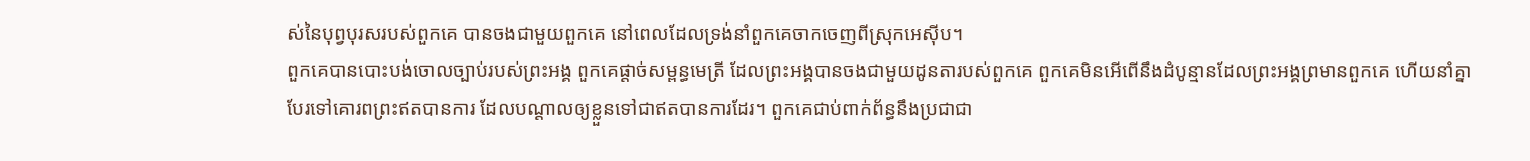ស់នៃបុព្វបុរសរបស់ពួកគេ បានចងជាមួយពួកគេ នៅពេលដែលទ្រង់នាំពួកគេចាកចេញពីស្រុកអេស៊ីប។
ពួកគេបានបោះបង់ចោលច្បាប់របស់ព្រះអង្គ ពួកគេផ្ដាច់សម្ពន្ធមេត្រី ដែលព្រះអង្គបានចងជាមួយដូនតារបស់ពួកគេ ពួកគេមិនអើពើនឹងដំបូន្មានដែលព្រះអង្គព្រមានពួកគេ ហើយនាំគ្នាបែរទៅគោរពព្រះឥតបានការ ដែលបណ្ដាលឲ្យខ្លួនទៅជាឥតបានការដែរ។ ពួកគេជាប់ពាក់ព័ន្ធនឹងប្រជាជា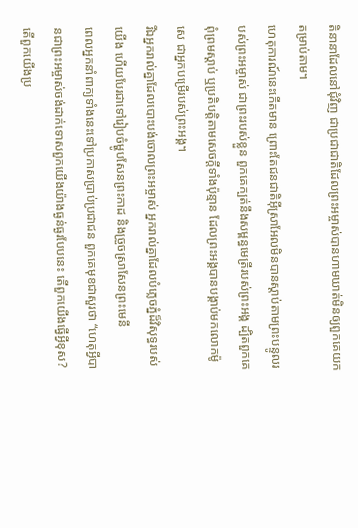តិនានាដែលនៅជុំវិញ ជាប្រជាជាតិដែលព្រះអម្ចាស់បានហាមឃាត់មិនឲ្យពួកគេយកតម្រាប់តាម។
ហេតុការណ៍នេះកើតមាន ព្រោះតែជនជាតិអ៊ីស្រាអែលមិនបានស្ដាប់តាមព្រះបន្ទូលរបស់ព្រះអម្ចាស់ ជាព្រះរបស់ខ្លួន ពួកគេក្បត់នឹងសម្ពន្ធមេត្រីរបស់ព្រះអង្គ ដ្បិតពួកគេពុំព្រមស្ដាប់ ឬប្រតិបត្តិតាមសេចក្ដីទាំងប៉ុន្មាន ដែលព្រះអង្គបានបង្គាប់មកលោកម៉ូសេ ជាអ្នកបម្រើរបស់ព្រះអង្គ។
រីឯអ្នករាល់គ្នាដែលបោះបង់ចោលព្រះអម្ចាស់ អ្នករាល់គ្នាដែលបំភ្លេចភ្នំដ៏វិសុទ្ធរបស់យើង ហើយបែរជាទៅរៀបចំម្ហូបសែនព្រះកាដ និងច្រួចស្រាសែនព្រះមេនី
ពេលអ្នកនាំពាក្យទាំងនេះទៅប្រកាសប្រាប់ប្រជាជន ពួកគេមុខជាសួរថា “ហេតុអ្វីបានជាព្រះអម្ចាស់ចង់ដាក់ទោសពួកយើងយ៉ាងធ្ងន់ធ្ងរបែបនេះ តើពួកយើងធ្វើអ្វីខុស? តើពួកយើងប្រ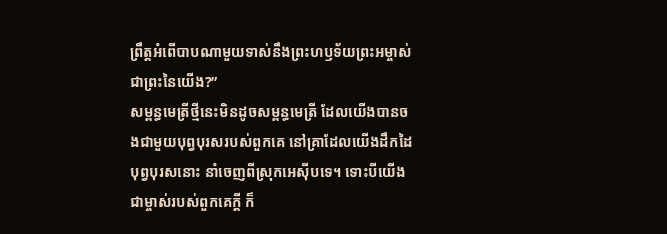ព្រឹត្តអំពើបាបណាមួយទាស់នឹងព្រះហឫទ័យព្រះអម្ចាស់ ជាព្រះនៃយើង?”
សម្ពន្ធមេត្រីថ្មីនេះមិនដូចសម្ពន្ធមេត្រី ដែលយើងបានចងជាមួយបុព្វបុរសរបស់ពួកគេ នៅគ្រាដែលយើងដឹកដៃបុព្វបុរសនោះ នាំចេញពីស្រុកអេស៊ីបទេ។ ទោះបីយើងជាម្ចាស់របស់ពួកគេក្ដី ក៏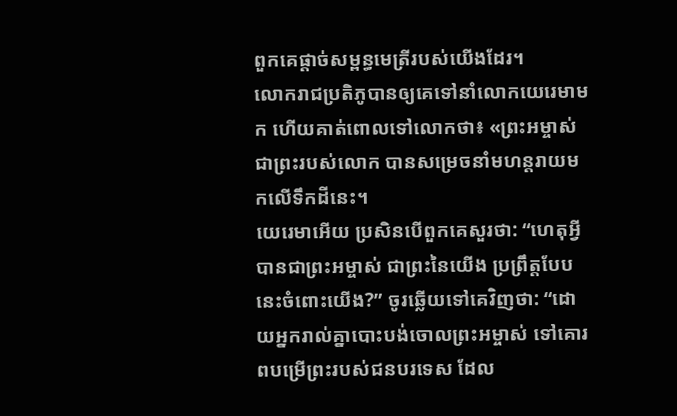ពួកគេផ្ដាច់សម្ពន្ធមេត្រីរបស់យើងដែរ។
លោករាជប្រតិភូបានឲ្យគេទៅនាំលោកយេរេមាមក ហើយគាត់ពោលទៅលោកថា៖ «ព្រះអម្ចាស់ ជាព្រះរបស់លោក បានសម្រេចនាំមហន្តរាយមកលើទឹកដីនេះ។
យេរេមាអើយ ប្រសិនបើពួកគេសួរថា: “ហេតុអ្វីបានជាព្រះអម្ចាស់ ជាព្រះនៃយើង ប្រព្រឹត្តបែបនេះចំពោះយើង?” ចូរឆ្លើយទៅគេវិញថា: “ដោយអ្នករាល់គ្នាបោះបង់ចោលព្រះអម្ចាស់ ទៅគោរពបម្រើព្រះរបស់ជនបរទេស ដែល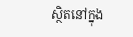ស្ថិតនៅក្នុង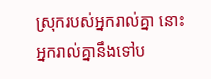ស្រុករបស់អ្នករាល់គ្នា នោះអ្នករាល់គ្នានឹងទៅប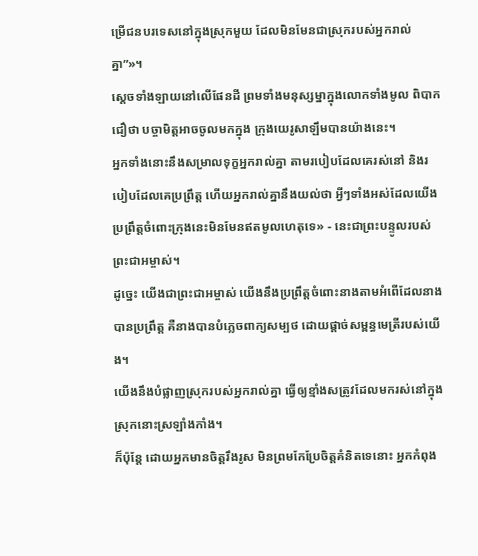ម្រើជនបរទេសនៅក្នុងស្រុកមួយ ដែលមិនមែនជាស្រុករបស់អ្នករាល់គ្នា”»។
ស្ដេចទាំងឡាយនៅលើផែនដី ព្រមទាំងមនុស្សម្នាក្នុងលោកទាំងមូល ពិបាកជឿថា បច្ចាមិត្តអាចចូលមកក្នុង ក្រុងយេរូសាឡឹមបានយ៉ាងនេះ។
អ្នកទាំងនោះនឹងសម្រាលទុក្ខអ្នករាល់គ្នា តាមរបៀបដែលគេរស់នៅ និងរបៀបដែលគេប្រព្រឹត្ត ហើយអ្នករាល់គ្នានឹងយល់ថា អ្វីៗទាំងអស់ដែលយើងប្រព្រឹត្តចំពោះក្រុងនេះមិនមែនឥតមូលហេតុទេ» - នេះជាព្រះបន្ទូលរបស់ព្រះជាអម្ចាស់។
ដូច្នេះ យើងជាព្រះជាអម្ចាស់ យើងនឹងប្រព្រឹត្តចំពោះនាងតាមអំពើដែលនាងបានប្រព្រឹត្ត គឺនាងបានបំភ្លេចពាក្យសម្បថ ដោយផ្ដាច់សម្ពន្ធមេត្រីរបស់យើង។
យើងនឹងបំផ្លាញស្រុករបស់អ្នករាល់គ្នា ធ្វើឲ្យខ្មាំងសត្រូវដែលមករស់នៅក្នុងស្រុកនោះស្រឡាំងកាំង។
ក៏ប៉ុន្តែ ដោយអ្នកមានចិត្តរឹងរូស មិនព្រមកែប្រែចិត្តគំនិតទេនោះ អ្នកកំពុង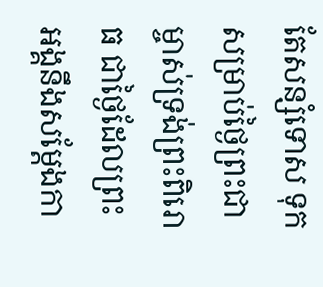តែសន្សំទោស ទុកសម្រាប់ថ្ងៃព្រះជាម្ចាស់ទ្រង់ព្រះពិរោធ ជាថ្ងៃដែលព្រះអង្គនឹងសម្តែងកា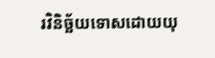រវិនិច្ឆ័យទោសដោយយុ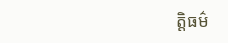ត្តិធម៌